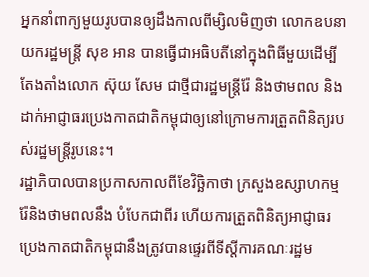អ្នកនាំពាក្យមួយរូបបានឲ្យដឹងកាលពីម្សិលមិញថា លោកឧបនាយករដ្ឋមន្ត្រី សុខ អាន បានធ្វើជាអធិបតីនៅក្នុងពិធីមួយដើម្បីតែងតាំងលោក ស៊ុយ សែម ជាថ្មីជារដ្ឋមន្ត្រីរ៉ែ និងថាមពល និងដាក់អាជ្ញាធរប្រេងកាតជាតិកម្ពុជាឲ្យនៅក្រោមការត្រួតពិនិត្យរបស់រដ្ឋមន្ត្រីរូបនេះ។
រដ្ឋាភិបាលបានប្រកាសកាលពីខែវិច្ឆិកាថា ក្រសួងឧស្សាហកម្ម រ៉ែនិងថាមពលនឹង បំបែកជាពីរ ហើយការត្រួតពិនិត្យអាជ្ញាធរប្រេងកាតជាតិកម្ពុជានឹងត្រូវបានផ្ទេរពីទីស្តីការគណៈរដ្ឋម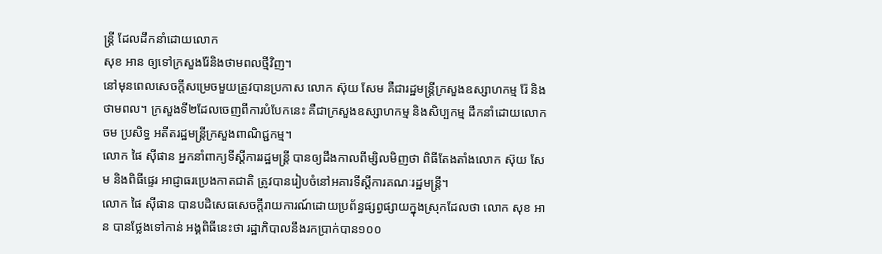ន្ត្រី ដែលដឹកនាំដោយលោក
សុខ អាន ឲ្យទៅក្រសួងរ៉ែនិងថាមពលថ្មីវិញ។
នៅមុនពេលសេចក្តីសម្រេចមួយត្រូវបានប្រកាស លោក ស៊ុយ សែម គឺជារដ្ឋមន្ត្រីក្រសួងឧស្សាហកម្ម រ៉ែ និងថាមពល។ ក្រសួងទី២ដែលចេញពីការបំបែកនេះ គឺជាក្រសួងឧស្សាហកម្ម និងសិប្បកម្ម ដឹកនាំដោយលោក ចម ប្រសិទ្ធ អតីតរដ្ឋមន្ត្រីក្រសួងពាណិជ្ជកម្ម។
លោក ផៃ ស៊ីផាន អ្នកនាំពាក្យទីស្តីការរដ្ឋមន្ត្រី បានឲ្យដឹងកាលពីម្សិលមិញថា ពិធីតែងតាំងលោក ស៊ុយ សែម និងពិធីផ្ទេរ អាជ្ញាធរប្រេងកាតជាតិ ត្រូវបានរៀបចំនៅអគារទីស្តីការគណៈរដ្ឋមន្ត្រី។
លោក ផៃ ស៊ីផាន បានបដិសេធសេចក្តីរាយការណ៍ដោយប្រព័ន្ធផ្សព្វផ្សាយក្នុងស្រុកដែលថា លោក សុខ អាន បានថ្លែងទៅកាន់ អង្គពិធីនេះថា រដ្ឋាភិបាលនឹងរកប្រាក់បាន១០០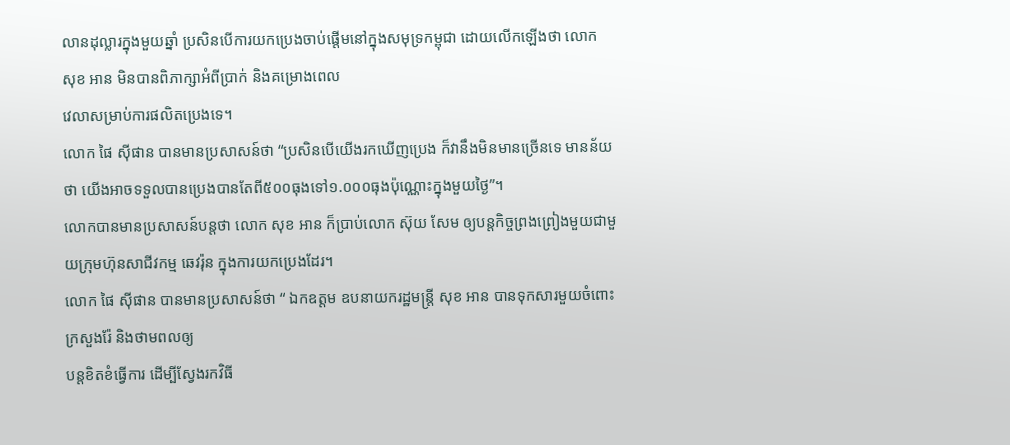លានដុល្លារក្នុងមួយឆ្នាំ ប្រសិនបើការយកប្រេងចាប់ផ្តើមនៅក្នុងសមុទ្រកម្ពុជា ដោយលើកឡើងថា លោក សុខ អាន មិនបានពិភាក្សាអំពីប្រាក់ និងគម្រោងពេល
វេលាសម្រាប់ការផលិតប្រេងទេ។
លោក ផៃ ស៊ីផាន បានមានប្រសាសន៍ថា “ប្រសិនបើយើងរកឃើញប្រេង ក៏វានឹងមិនមានច្រើនទេ មានន័យថា យើងអាចទទួលបានប្រេងបានតែពី៥០០ធុងទៅ១.០០០ធុងប៉ុណ្ណោះក្នុងមួយថ្ងៃ”។
លោកបានមានប្រសាសន៍បន្តថា លោក សុខ អាន ក៏ប្រាប់លោក ស៊ុយ សែម ឲ្យបន្តកិច្ចព្រងព្រៀងមួយជាមួយក្រុមហ៊ុនសាជីវកម្ម ឆេវរ៉ុន ក្នុងការយកប្រេងដែរ។
លោក ផៃ ស៊ីផាន បានមានប្រសាសន៍ថា “ ឯកឧត្តម ឧបនាយករដ្ឋមន្ត្រី សុខ អាន បានទុកសារមួយចំពោះក្រសួងរ៉ែ និងថាមពលឲ្យ
បន្តខិតខំធ្វើការ ដើម្បីស្វែងរកវិធី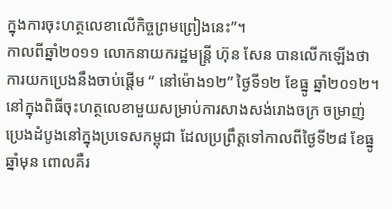ក្នុងការចុះហត្ថលេខាលើកិច្ចព្រមព្រៀងនេះ”។
កាលពីឆ្នាំ២០១១ លោកនាយករដ្ឋមន្ត្រី ហ៊ុន សែន បានលើកឡើងថា ការយកប្រេងនឹងចាប់ផ្តើម “ នៅម៉ោង១២” ថ្ងៃទី១២ ខែធ្នូ ឆ្នាំ២០១២។
នៅក្នុងពិធីចុះហត្ថលេខាមួយសម្រាប់ការសាងសង់រោងចក្រ ចម្រាញ់ប្រេងដំបូងនៅក្នុងប្រទេសកម្ពុជា ដែលប្រព្រឹត្តទៅកាលពីថ្ងៃទី២៨ ខែធ្នូឆ្នាំមុន ពោលគឺរ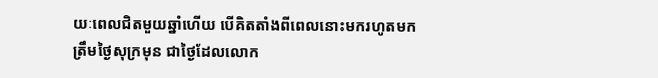យៈពេលជិតមួយឆ្នាំហើយ បើគិតតាំងពីពេលនោះមករហូតមកត្រឹមថ្ងៃសុក្រមុន ជាថ្ងៃដែលលោក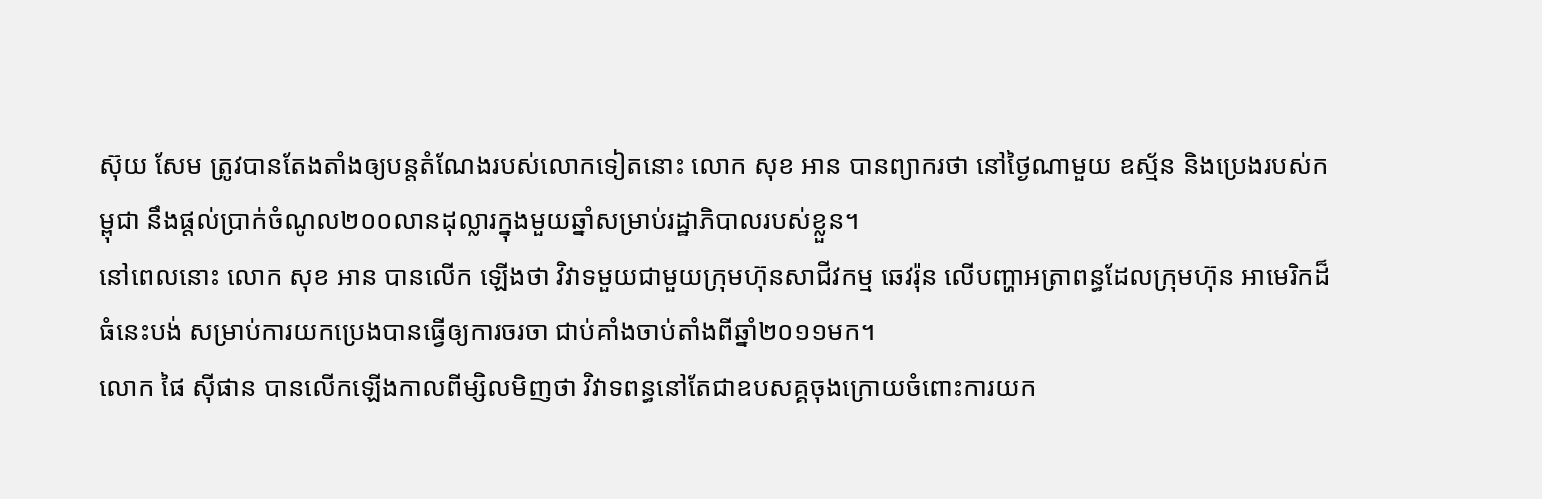ស៊ុយ សែម ត្រូវបានតែងតាំងឲ្យបន្តតំណែងរបស់លោកទៀតនោះ លោក សុខ អាន បានព្យាករថា នៅថ្ងៃណាមួយ ឧស្ម័ន និងប្រេងរបស់កម្ពុជា នឹងផ្តល់ប្រាក់ចំណូល២០០លានដុល្លារក្នុងមួយឆ្នាំសម្រាប់រដ្ឋាភិបាលរបស់ខ្លួន។
នៅពេលនោះ លោក សុខ អាន បានលើក ឡើងថា វិវាទមួយជាមួយក្រុមហ៊ុនសាជីវកម្ម ឆេវរ៉ុន លើបញ្ហាអត្រាពន្ធដែលក្រុមហ៊ុន អាមេរិកដ៏ធំនេះបង់ សម្រាប់ការយកប្រេងបានធ្វើឲ្យការចរចា ជាប់គាំងចាប់តាំងពីឆ្នាំ២០១១មក។
លោក ផៃ ស៊ីផាន បានលើកឡើងកាលពីម្សិលមិញថា វិវាទពន្ធនៅតែជាឧបសគ្គចុងក្រោយចំពោះការយក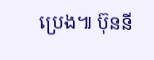ប្រេង៕ ប៊ុននី